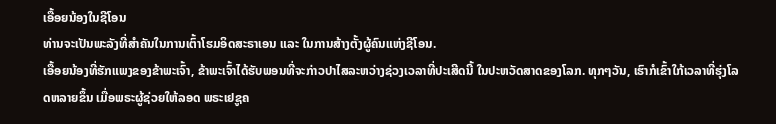ເອື້ອຍນ້ອງໃນຊີໂອນ
ທ່ານຈະເປັນພະລັງທີ່ສຳຄັນໃນການເຕົ້າໂຮມອິດສະຣາເອນ ແລະ ໃນການສ້າງຕັ້ງຜູ້ຄົນແຫ່ງຊີໂອນ.
ເອື້ອຍນ້ອງທີ່ຮັກແພງຂອງຂ້າພະເຈົ້າ, ຂ້າພະເຈົ້າໄດ້ຮັບພອນທີ່ຈະກ່າວປາໄສລະຫວ່າງຊ່ວງເວລາທີ່ປະເສີດນີ້ ໃນປະຫວັດສາດຂອງໂລກ. ທຸກໆວັນ, ເຮົາກໍເຂົ້າໃກ້ເວລາທີ່ຮຸ່ງໂລດຫລາຍຂຶ້ນ ເມື່ອພຣະຜູ້ຊ່ວຍໃຫ້ລອດ ພຣະເຢຊູຄ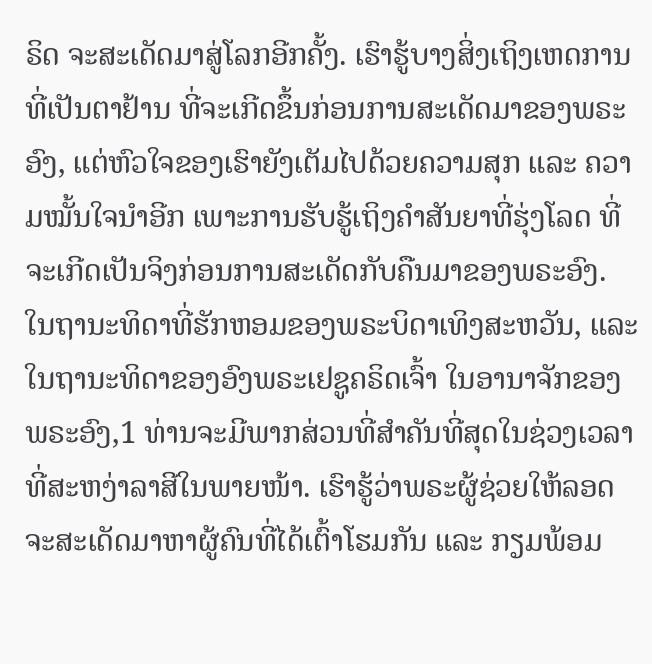ຣິດ ຈະສະເດັດມາສູ່ໂລກອີກຄັ້ງ. ເຮົາຮູ້ບາງສິ່ງເຖິງເຫດການທີ່ເປັນຕາຢ້ານ ທີ່ຈະເກີດຂຶ້ນກ່ອນການສະເດັດມາຂອງພຣະອົງ, ແຕ່ຫົວໃຈຂອງເຮົາຍັງເຕັມໄປດ້ວຍຄວາມສຸກ ແລະ ຄວາມໝັ້ນໃຈນຳອີກ ເພາະການຮັບຮູ້ເຖິງຄຳສັນຍາທີ່ຮຸ່ງໂລດ ທີ່ຈະເກີດເປັນຈິງກ່ອນການສະເດັດກັບຄືນມາຂອງພຣະອົງ.
ໃນຖານະທິດາທີ່ຮັກຫອມຂອງພຣະບິດາເທິງສະຫວັນ, ແລະ ໃນຖານະທິດາຂອງອົງພຣະເຢຊູຄຣິດເຈົ້າ ໃນອານາຈັກຂອງພຣະອົງ,1 ທ່ານຈະມີພາກສ່ວນທີ່ສຳຄັນທີ່ສຸດໃນຊ່ວງເວລາທີ່ສະຫງ່າລາສີໃນພາຍໜ້າ. ເຮົາຮູ້ວ່າພຣະຜູ້ຊ່ວຍໃຫ້ລອດຈະສະເດັດມາຫາຜູ້ຄົນທີ່ໄດ້ເຕົ້າໂຮມກັນ ແລະ ກຽມພ້ອມ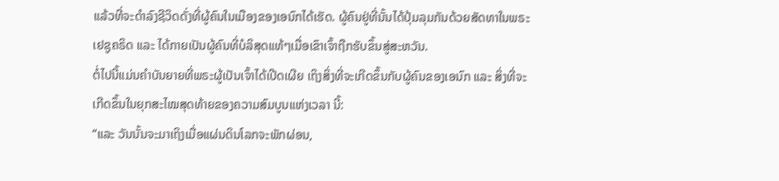ແລ້ວທີ່ຈະດຳລົງຊີວິດດັ່ງທີ່ຜູ້ຄົນໃນເມືອງຂອງເອນົກໄດ້ເຮັດ. ຜູ້ຄົນຢູ່ທີ່ນັ້ນໄດ້ປຸ້ມລຸມກັນດ້ວຍສັດທາໃນພຣະເຢຊູຄຣິດ ແລະ ໄດ້ກາຍເປັນຜູ້ຄົນທີ່ບໍລິສຸດແທ້ໆເມື່ອເຂົາເຈົ້າຖືກຮັບຂຶ້ນສູ່ສະຫວັນ.
ຕໍ່ໄປນີ້ແມ່ນຄຳບັນຍາຍທີ່ພຣະຜູ້ເປັນເຈົ້າໄດ້ເປີດເຜີຍ ເຖິງສິ່ງທີ່ຈະເກີດຂຶ້ນກັບຜູ້ຄົນຂອງເອນົກ ແລະ ສິ່ງທີ່ຈະເກີດຂຶ້ນໃນຍຸກສະໄໝສຸດທ້າຍຂອງຄວາມສົມບູນແຫ່ງເວລາ ນີ້:
“ແລະ ວັນນັ້ນຈະມາເຖິງເມື່ອແຜ່ນດິນໂລກຈະພັກຜ່ອນ,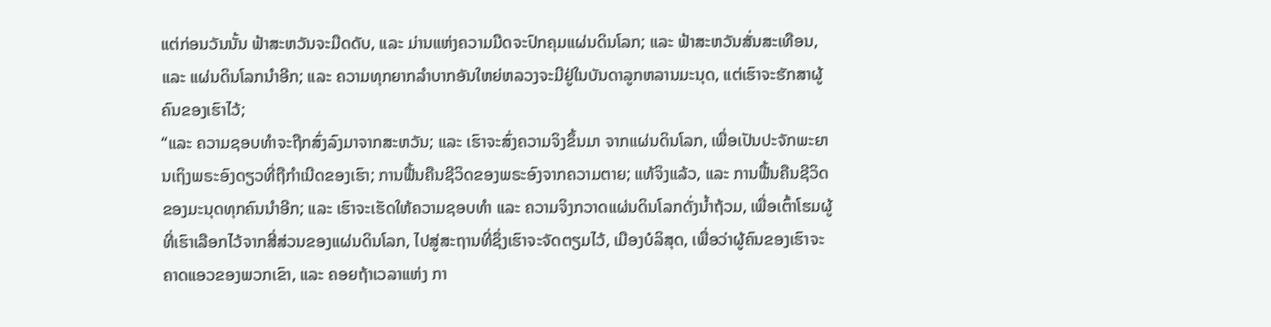ແຕ່ກ່ອນວັນນັ້ນ ຟ້າສະຫວັນຈະມືດດັບ, ແລະ ມ່ານແຫ່ງຄວາມມືດຈະປົກຄຸມແຜ່ນດິນໂລກ; ແລະ ຟ້າສະຫວັນສັ່ນສະເທືອນ, ແລະ ແຜ່ນດິນໂລກນຳອີກ; ແລະ ຄວາມທຸກຍາກລຳບາກອັນໃຫຍ່ຫລວງຈະມີຢູ່ໃນບັນດາລູກຫລານມະນຸດ, ແຕ່ເຮົາຈະຮັກສາຜູ້ຄົນຂອງເຮົາໄວ້;
“ແລະ ຄວາມຊອບທຳຈະຖືກສົ່ງລົງມາຈາກສະຫວັນ; ແລະ ເຮົາຈະສົ່ງຄວາມຈິງຂຶ້ນມາ ຈາກແຜ່ນດິນໂລກ, ເພື່ອເປັນປະຈັກພະຍານເຖິງພຣະອົງດຽວທີ່ຖືກຳເນີດຂອງເຮົາ; ການຟື້ນຄືນຊີວິດຂອງພຣະອົງຈາກຄວາມຕາຍ; ແທ້ຈິງແລ້ວ, ແລະ ການຟື້ນຄືນຊີວິດຂອງມະນຸດທຸກຄົນນຳອີກ; ແລະ ເຮົາຈະເຮັດໃຫ້ຄວາມຊອບທຳ ແລະ ຄວາມຈິງກວາດແຜ່ນດິນໂລກດັ່ງນ້ຳຖ້ວມ, ເພື່ອເຕົ້າໂຮມຜູ້ທີ່ເຮົາເລືອກໄວ້ຈາກສີ່ສ່ວນຂອງແຜ່ນດິນໂລກ, ໄປສູ່ສະຖານທີ່ຊຶ່ງເຮົາຈະຈັດຕຽມໄວ້, ເມືອງບໍລິສຸດ, ເພື່ອວ່າຜູ້ຄົນຂອງເຮົາຈະຄາດແອວຂອງພວກເຂົາ, ແລະ ຄອຍຖ້າເວລາແຫ່ງ ກາ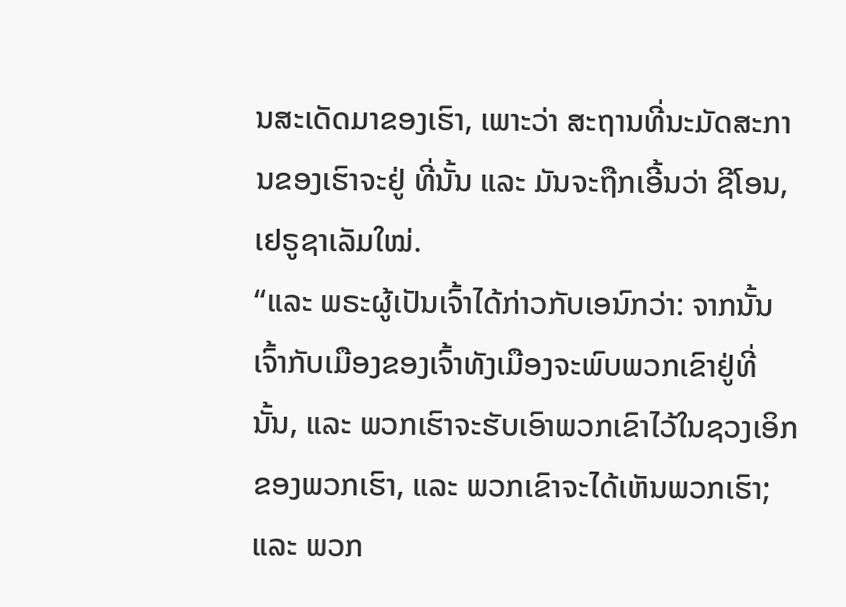ນສະເດັດມາຂອງເຮົາ, ເພາະວ່າ ສະຖານທີ່ນະມັດສະການຂອງເຮົາຈະຢູ່ ທີ່ນັ້ນ ແລະ ມັນຈະຖືກເອີ້ນວ່າ ຊີໂອນ, ເຢຣູຊາເລັມໃໝ່.
“ແລະ ພຣະຜູ້ເປັນເຈົ້າໄດ້ກ່າວກັບເອນົກວ່າ: ຈາກນັ້ນເຈົ້າກັບເມືອງຂອງເຈົ້າທັງເມືອງຈະພົບພວກເຂົາຢູ່ທີ່ນັ້ນ, ແລະ ພວກເຮົາຈະຮັບເອົາພວກເຂົາໄວ້ໃນຊວງເອິກຂອງພວກເຮົາ, ແລະ ພວກເຂົາຈະໄດ້ເຫັນພວກເຮົາ; ແລະ ພວກ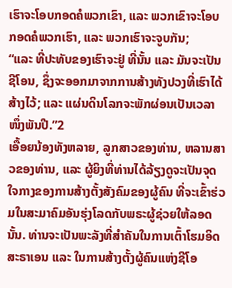ເຮົາຈະໂອບກອດຄໍພວກເຂົາ, ແລະ ພວກເຂົາຈະໂອບກອດຄໍພວກເຮົາ, ແລະ ພວກເຮົາຈະຈູບກັນ;
“ແລະ ທີ່ປະທັບຂອງເຮົາຈະຢູ່ ທີ່ນັ້ນ ແລະ ມັນຈະເປັນຊີໂອນ, ຊຶ່ງຈະອອກມາຈາກການສ້າງທັງປວງທີ່ເຮົາໄດ້ສ້າງໄວ້; ແລະ ແຜ່ນດິນໂລກຈະພັກຜ່ອນເປັນເວລາໜຶ່ງພັນປີ.”2
ເອື້ອຍນ້ອງທັງຫລາຍ, ລູກສາວຂອງທ່ານ, ຫລານສາວຂອງທ່ານ, ແລະ ຜູ້ຍິງທີ່ທ່ານໄດ້ລ້ຽງດູຈະເປັນຈຸດໃຈກາງຂອງການສ້າງຕັ້ງສັງຄົມຂອງຜູ້ຄົນ ທີ່ຈະເຂົ້າຮ່ວມໃນສະມາຄົມອັນຮຸ່ງໂລດກັບພຣະຜູ້ຊ່ວຍໃຫ້ລອດນັ້ນ. ທ່ານຈະເປັນພະລັງທີ່ສຳຄັນໃນການເຕົ້າໂຮມອິດສະຣາເອນ ແລະ ໃນການສ້າງຕັ້ງຜູ້ຄົນແຫ່ງຊີໂອ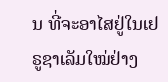ນ ທີ່ຈະອາໄສຢູ່ໃນເຢຣູຊາເລັມໃໝ່ຢ່າງ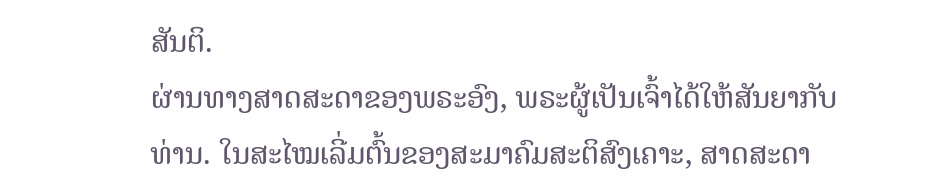ສັນຕິ.
ຜ່ານທາງສາດສະດາຂອງພຣະອົງ, ພຣະຜູ້ເປັນເຈົ້າໄດ້ໃຫ້ສັນຍາກັບທ່ານ. ໃນສະໄໝເລີ່ມຕົ້ນຂອງສະມາຄົມສະຕິສົງເຄາະ, ສາດສະດາ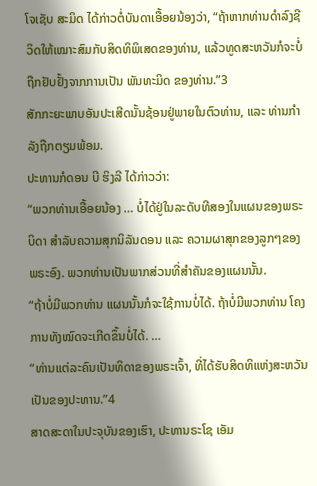ໂຈເຊັບ ສະມິດ ໄດ້ກ່າວຕໍ່ບັນດາເອື້ອຍນ້ອງວ່າ, “ຖ້າຫາກທ່ານດຳລົງຊີວິດໃຫ້ເໝາະສົມກັບສິດທິພິເສດຂອງທ່ານ, ແລ້ວທູດສະຫວັນກໍຈະບໍ່ຖືກຢັບຢັ້ງຈາກການເປັນ ພັນທະມິດ ຂອງທ່ານ.”3
ສັກກະຍະພາບອັນປະເສີດນັ້ນຊ້ອນຢູ່ພາຍໃນຕົວທ່ານ, ແລະ ທ່ານກຳລັງຖືກຕຽມພ້ອມ.
ປະທານກໍດອນ ບີ ຮິງລີ ໄດ້ກ່າວວ່າ:
“ພວກທ່ານເອື້ອຍນ້ອງ … ບໍ່ໄດ້ຢູ່ໃນລະດັບທີສອງໃນແຜນຂອງພຣະບິດາ ສຳລັບຄວາມສຸກນິລັນດອນ ແລະ ຄວາມຜາສຸກຂອງລູກໆຂອງພຣະອົງ. ພວກທ່ານເປັນພາກສ່ວນທີ່ສຳຄັນຂອງແຜນນັ້ນ.
“ຖ້າບໍ່ມີພວກທ່ານ ແຜນນັ້ນກໍຈະໃຊ້ການບໍ່ໄດ້. ຖ້າບໍ່ມີພວກທ່ານ ໂຄງການທັງໝົດຈະເກີດຂຶ້ນບໍ່ໄດ້. …
“ທ່ານແຕ່ລະຄົນເປັນທິດາຂອງພຣະເຈົ້າ, ທີ່ໄດ້ຮັບສິດທິແຫ່ງສະຫວັນເປັນຂອງປະທານ.”4
ສາດສະດາໃນປະຈຸບັນຂອງເຮົາ, ປະທານຣະໂຊ ເອັມ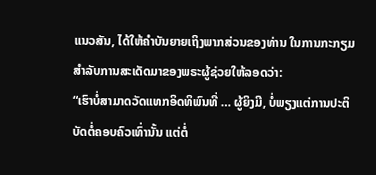ແນວສັນ, ໄດ້ໃຫ້ຄຳບັນຍາຍເຖິງພາກສ່ວນຂອງທ່ານ ໃນການກະກຽມສຳລັບການສະເດັດມາຂອງພຣະຜູ້ຊ່ວຍໃຫ້ລອດວ່າ:
“ເຮົາບໍ່ສາມາດວັດແທກອິດທິພົນທີ່ … ຜູ້ຍິງມີ, ບໍ່ພຽງແຕ່ການປະຕິບັດຕໍ່ຄອບຄົວເທົ່ານັ້ນ ແຕ່ຕໍ່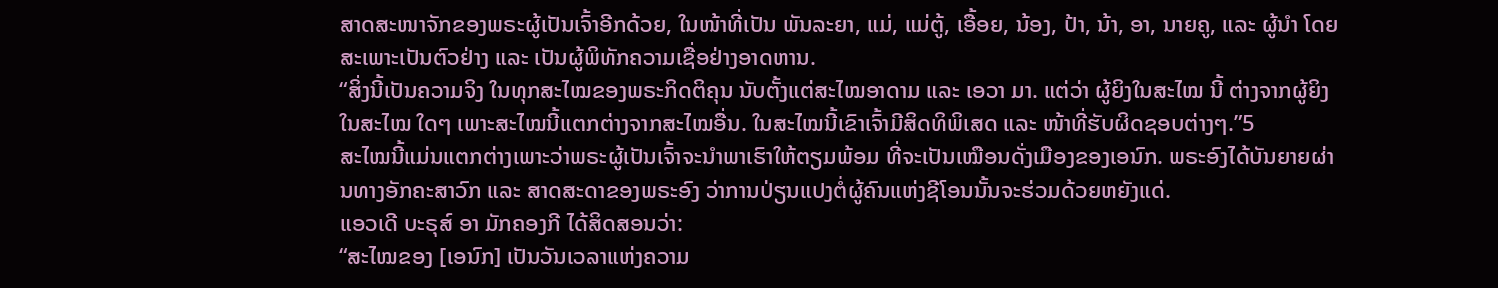ສາດສະໜາຈັກຂອງພຣະຜູ້ເປັນເຈົ້າອີກດ້ວຍ, ໃນໜ້າທີ່ເປັນ ພັນລະຍາ, ແມ່, ແມ່ຕູ້, ເອື້ອຍ, ນ້ອງ, ປ້າ, ນ້າ, ອາ, ນາຍຄູ, ແລະ ຜູ້ນຳ ໂດຍສະເພາະເປັນຕົວຢ່າງ ແລະ ເປັນຜູ້ພິທັກຄວາມເຊື່ອຢ່າງອາດຫານ.
“ສິ່ງນີ້ເປັນຄວາມຈິງ ໃນທຸກສະໄໝຂອງພຣະກິດຕິຄຸນ ນັບຕັ້ງແຕ່ສະໄໝອາດາມ ແລະ ເອວາ ມາ. ແຕ່ວ່າ ຜູ້ຍິງໃນສະໄໝ ນີ້ ຕ່າງຈາກຜູ້ຍິງໃນສະໄໝ ໃດໆ ເພາະສະໄໝນີ້ແຕກຕ່າງຈາກສະໄໝອື່ນ. ໃນສະໄໝນີ້ເຂົາເຈົ້າມີສິດທິພິເສດ ແລະ ໜ້າທີ່ຮັບຜິດຊອບຕ່າງໆ.”5
ສະໄໝນີ້ແມ່ນແຕກຕ່າງເພາະວ່າພຣະຜູ້ເປັນເຈົ້າຈະນຳພາເຮົາໃຫ້ຕຽມພ້ອມ ທີ່ຈະເປັນເໝືອນດັ່ງເມືອງຂອງເອນົກ. ພຣະອົງໄດ້ບັນຍາຍຜ່ານທາງອັກຄະສາວົກ ແລະ ສາດສະດາຂອງພຣະອົງ ວ່າການປ່ຽນແປງຕໍ່ຜູ້ຄົນແຫ່ງຊີໂອນນັ້ນຈະຮ່ວມດ້ວຍຫຍັງແດ່.
ແອວເດີ ບະຣຸສ໌ ອາ ມັກຄອງກີ ໄດ້ສິດສອນວ່າ:
“ສະໄໝຂອງ [ເອນົກ] ເປັນວັນເວລາແຫ່ງຄວາມ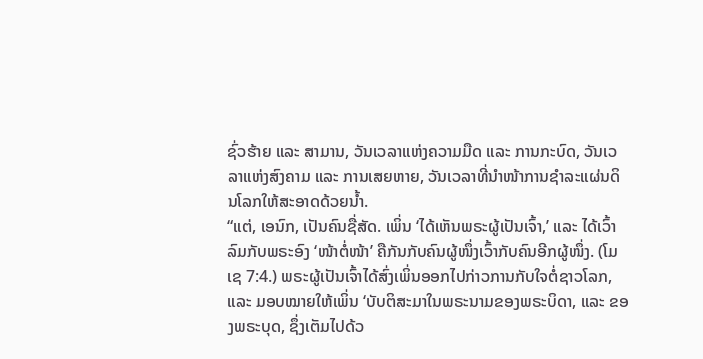ຊົ່ວຮ້າຍ ແລະ ສາມານ, ວັນເວລາແຫ່ງຄວາມມືດ ແລະ ການກະບົດ, ວັນເວລາແຫ່ງສົງຄາມ ແລະ ການເສຍຫາຍ, ວັນເວລາທີ່ນຳໜ້າການຊຳລະແຜ່ນດິນໂລກໃຫ້ສະອາດດ້ວຍນ້ຳ.
“ແຕ່, ເອນົກ, ເປັນຄົນຊື່ສັດ. ເພິ່ນ ‘ໄດ້ເຫັນພຣະຜູ້ເປັນເຈົ້າ,’ ແລະ ໄດ້ເວົ້າລົມກັບພຣະອົງ ‘ໜ້າຕໍ່ໜ້າ’ ຄືກັນກັບຄົນຜູ້ໜຶ່ງເວົ້າກັບຄົນອີກຜູ້ໜຶ່ງ. (ໂມເຊ 7:4.) ພຣະຜູ້ເປັນເຈົ້າໄດ້ສົ່ງເພິ່ນອອກໄປກ່າວການກັບໃຈຕໍ່ຊາວໂລກ, ແລະ ມອບໝາຍໃຫ້ເພິ່ນ ‘ບັບຕິສະມາໃນພຣະນາມຂອງພຣະບິດາ, ແລະ ຂອງພຣະບຸດ, ຊຶ່ງເຕັມໄປດ້ວ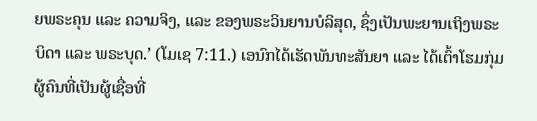ຍພຣະຄຸນ ແລະ ຄວາມຈິງ, ແລະ ຂອງພຣະວິນຍານບໍລິສຸດ, ຊຶ່ງເປັນພະຍານເຖິງພຣະບິດາ ແລະ ພຣະບຸດ.’ (ໂມເຊ 7:11.) ເອນົກໄດ້ເຮັດພັນທະສັນຍາ ແລະ ໄດ້ເຕົ້າໂຮມກຸ່ມຜູ້ຄົນທີ່ເປັນຜູ້ເຊື່ອທີ່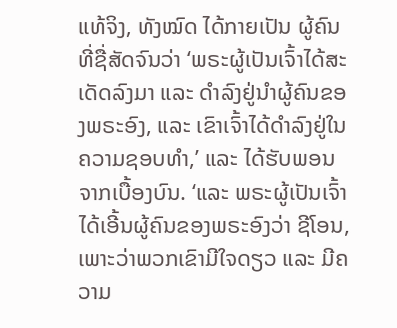ແທ້ຈິງ, ທັງໝົດ ໄດ້ກາຍເປັນ ຜູ້ຄົນທີ່ຊື່ສັດຈົນວ່າ ‘ພຣະຜູ້ເປັນເຈົ້າໄດ້ສະເດັດລົງມາ ແລະ ດຳລົງຢູ່ນຳຜູ້ຄົນຂອງພຣະອົງ, ແລະ ເຂົາເຈົ້າໄດ້ດຳລົງຢູ່ໃນຄວາມຊອບທຳ,’ ແລະ ໄດ້ຮັບພອນຈາກເບື້ອງບົນ. ‘ແລະ ພຣະຜູ້ເປັນເຈົ້າໄດ້ເອີ້ນຜູ້ຄົນຂອງພຣະອົງວ່າ ຊີໂອນ, ເພາະວ່າພວກເຂົາມີໃຈດຽວ ແລະ ມີຄວາມ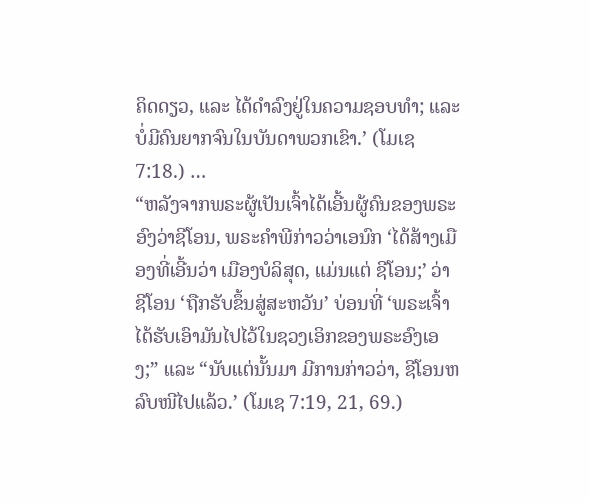ຄິດດຽວ, ແລະ ໄດ້ດຳລົງຢູ່ໃນຄວາມຊອບທຳ; ແລະ ບໍ່ມີຄົນຍາກຈົນໃນບັນດາພວກເຂົາ.’ (ໂມເຊ 7:18.) …
“ຫລັງຈາກພຣະຜູ້ເປັນເຈົ້າໄດ້ເອີ້ນຜູ້ຄົນຂອງພຣະອົງວ່າຊີໂອນ, ພຣະຄຳພີກ່າວວ່າເອນົກ ‘ໄດ້ສ້າງເມືອງທີ່ເອີ້ນວ່າ ເມືອງບໍລິສຸດ, ແມ່ນແຕ່ ຊີໂອນ;’ ວ່າຊີໂອນ ‘ຖືກຮັບຂຶ້ນສູ່ສະຫວັນ’ ບ່ອນທີ່ ‘ພຣະເຈົ້າໄດ້ຮັບເອົາມັນໄປໄວ້ໃນຊວງເອິກຂອງພຣະອົງເອງ;” ແລະ “ນັບແຕ່ນັ້ນມາ ມີການກ່າວວ່າ, ຊີໂອນຫລົບໜີໄປແລ້ວ.’ (ໂມເຊ 7:19, 21, 69.)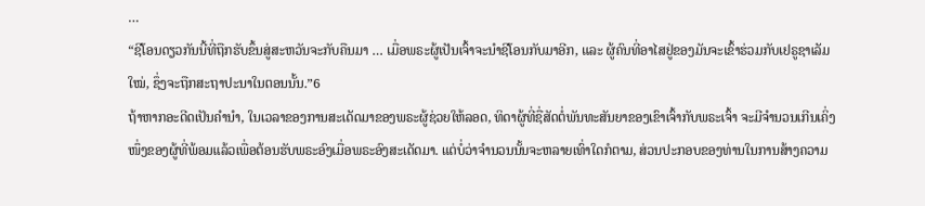…
“ຊີໂອນດຽວກັນນີ້ທີ່ຖືກຮັບຂຶ້ນສູ່ສະຫວັນຈະກັບຄືນມາ … ເມື່ອພຣະຜູ້ເປັນເຈົ້າຈະນຳຊີໂອນກັບມາອີກ, ແລະ ຜູ້ຄົນທີ່ອາໄສຢູ່ຂອງມັນຈະເຂົ້າຮ່ວມກັບເຢຣູຊາເລັມໃໝ່, ຊຶ່ງຈະຖືກສະຖາປະນາໃນຕອນນັ້ນ.”6
ຖ້າຫາກອະດີດເປັນຄຳນຳ, ໃນເວລາຂອງການສະເດັດມາຂອງພຣະຜູ້ຊ່ວຍໃຫ້ລອດ, ທິດາຜູ້ທີ່ຊື່ສັດຕໍ່ພັນທະສັນຍາຂອງເຂົາເຈົ້າກັບພຣະເຈົ້າ ຈະມີຈຳນວນເກີນເຄິ່ງໜຶ່ງຂອງຜູ້ທີ່ພ້ອມແລ້ວເພື່ອຕ້ອນຮັບພຣະອົງເມື່ອພຣະອົງສະເດັດມາ. ແຕ່ບໍ່ວ່າຈຳນວນນັ້ນຈະຫລາຍເທົ່າໃດກໍຕາມ, ສ່ວນປະກອບຂອງທ່ານໃນການສ້າງຄວາມ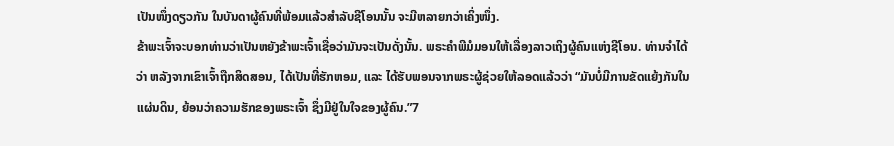ເປັນໜຶ່ງດຽວກັນ ໃນບັນດາຜູ້ຄົນທີ່ພ້ອມແລ້ວສຳລັບຊີໂອນນັ້ນ ຈະມີຫລາຍກວ່າເຄິ່ງໜຶ່ງ.
ຂ້າພະເຈົ້າຈະບອກທ່ານວ່າເປັນຫຍັງຂ້າພະເຈົ້າເຊື່ອວ່າມັນຈະເປັນດັ່ງນັ້ນ. ພຣະຄຳພີມໍມອນໃຫ້ເລື່ອງລາວເຖິງຜູ້ຄົນແຫ່ງຊີໂອນ. ທ່ານຈຳໄດ້ວ່າ ຫລັງຈາກເຂົາເຈົ້າຖືກສິດສອນ, ໄດ້ເປັນທີ່ຮັກຫອມ, ແລະ ໄດ້ຮັບພອນຈາກພຣະຜູ້ຊ່ວຍໃຫ້ລອດແລ້ວວ່າ “ມັນບໍ່ມີການຂັດແຍ້ງກັນໃນແຜ່ນດິນ, ຍ້ອນວ່າຄວາມຮັກຂອງພຣະເຈົ້າ ຊຶ່ງມີຢູ່ໃນໃຈຂອງຜູ້ຄົນ.”7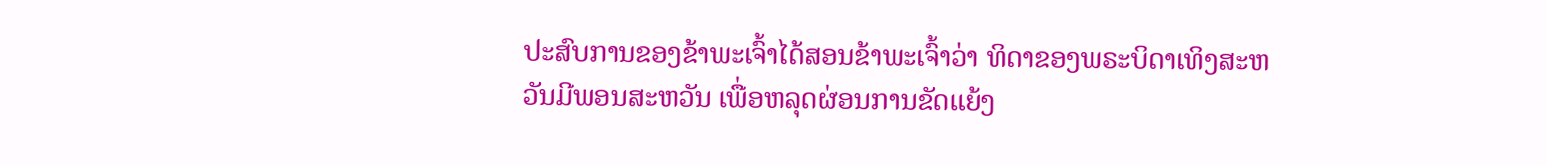ປະສົບການຂອງຂ້າພະເຈົ້າໄດ້ສອນຂ້າພະເຈົ້າວ່າ ທິດາຂອງພຣະບິດາເທິງສະຫວັນມີພອນສະຫວັນ ເພື່ອຫລຸດຜ່ອນການຂັດແຍ້ງ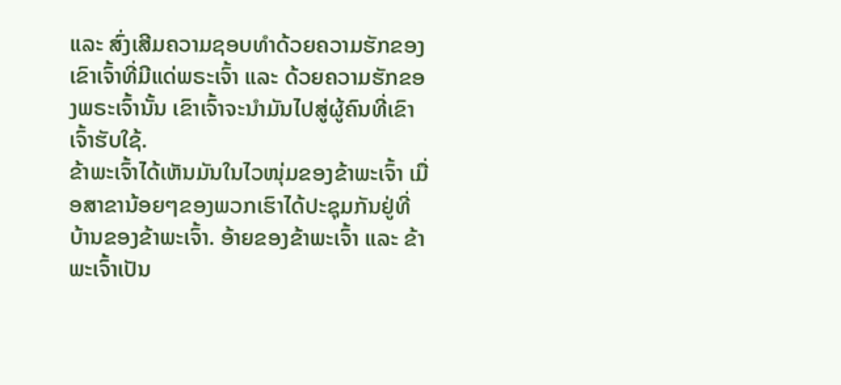ແລະ ສົ່ງເສີມຄວາມຊອບທຳດ້ວຍຄວາມຮັກຂອງເຂົາເຈົ້າທີ່ມີແດ່ພຣະເຈົ້າ ແລະ ດ້ວຍຄວາມຮັກຂອງພຣະເຈົ້ານັ້ນ ເຂົາເຈົ້າຈະນຳມັນໄປສູ່ຜູ້ຄົນທີ່ເຂົາເຈົ້າຮັບໃຊ້.
ຂ້າພະເຈົ້າໄດ້ເຫັນມັນໃນໄວໜຸ່ມຂອງຂ້າພະເຈົ້າ ເມື່ອສາຂານ້ອຍໆຂອງພວກເຮົາໄດ້ປະຊຸມກັນຢູ່ທີ່ບ້ານຂອງຂ້າພະເຈົ້າ. ອ້າຍຂອງຂ້າພະເຈົ້າ ແລະ ຂ້າພະເຈົ້າເປັນ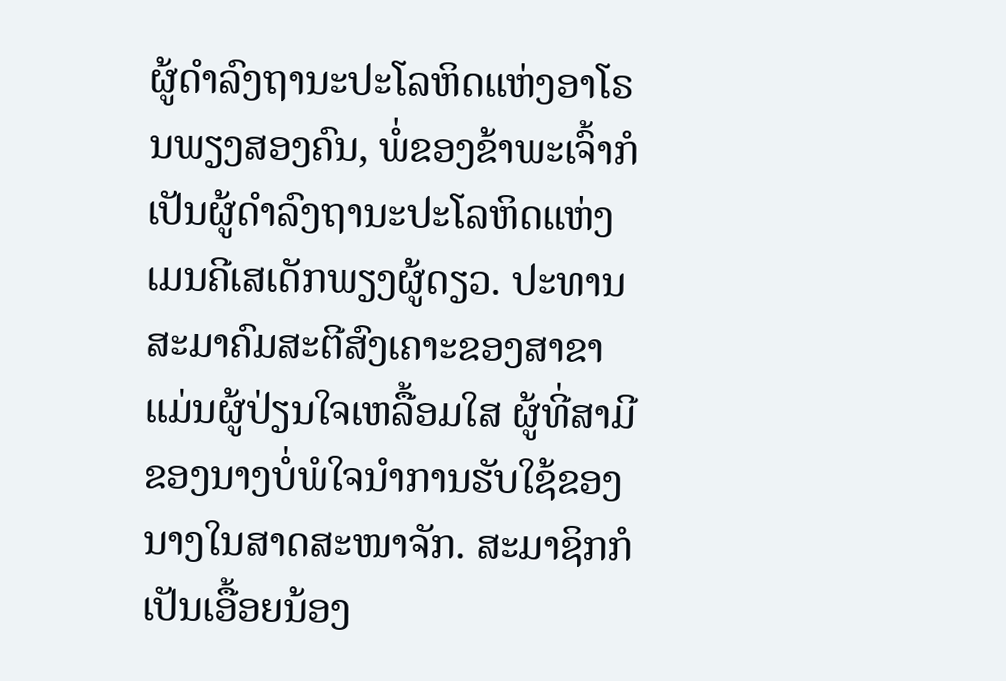ຜູ້ດຳລົງຖານະປະໂລຫິດແຫ່ງອາໂຣນພຽງສອງຄົນ, ພໍ່ຂອງຂ້າພະເຈົ້າກໍເປັນຜູ້ດຳລົງຖານະປະໂລຫິດແຫ່ງເມນຄີເສເດັກພຽງຜູ້ດຽວ. ປະທານສະມາຄົມສະຕີສົງເຄາະຂອງສາຂາແມ່ນຜູ້ປ່ຽນໃຈເຫລື້ອມໃສ ຜູ້ທີ່ສາມີຂອງນາງບໍ່ພໍໃຈນຳການຮັບໃຊ້ຂອງນາງໃນສາດສະໜາຈັກ. ສະມາຊິກກໍເປັນເອື້ອຍນ້ອງ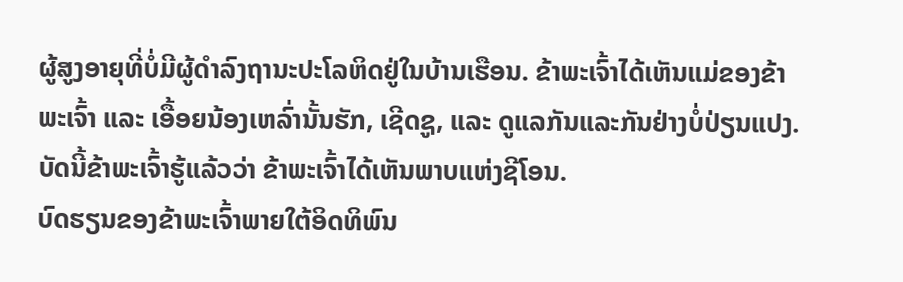ຜູ້ສູງອາຍຸທີ່ບໍ່ມີຜູ້ດຳລົງຖານະປະໂລຫິດຢູ່ໃນບ້ານເຮືອນ. ຂ້າພະເຈົ້າໄດ້ເຫັນແມ່ຂອງຂ້າພະເຈົ້າ ແລະ ເອື້ອຍນ້ອງເຫລົ່ານັ້ນຮັກ, ເຊີດຊູ, ແລະ ດູແລກັນແລະກັນຢ່າງບໍ່ປ່ຽນແປງ. ບັດນີ້ຂ້າພະເຈົ້າຮູ້ແລ້ວວ່າ ຂ້າພະເຈົ້າໄດ້ເຫັນພາບແຫ່ງຊີໂອນ.
ບົດຮຽນຂອງຂ້າພະເຈົ້າພາຍໃຕ້ອິດທິພົນ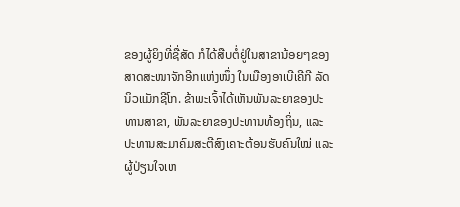ຂອງຜູ້ຍິງທີ່ຊື່ສັດ ກໍໄດ້ສືບຕໍ່ຢູ່ໃນສາຂານ້ອຍໆຂອງສາດສະໜາຈັກອີກແຫ່ງໜຶ່ງ ໃນເມືອງອາເບີເຄີກີ ລັດນິວແມັກຊີໂກ. ຂ້າພະເຈົ້າໄດ້ເຫັນພັນລະຍາຂອງປະທານສາຂາ, ພັນລະຍາຂອງປະທານທ້ອງຖິ່ນ, ແລະ ປະທານສະມາຄົມສະຕີສົງເຄາະຕ້ອນຮັບຄົນໃໝ່ ແລະ ຜູ້ປ່ຽນໃຈເຫ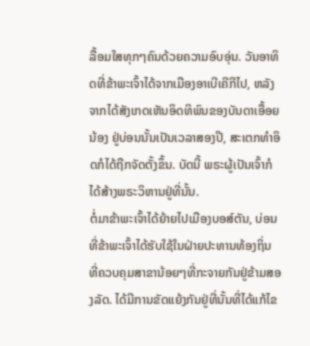ລື້ອມໃສທຸກໆຄົນດ້ວຍຄວາມອົບອຸ່ນ. ວັນອາທິດທີ່ຂ້າພະເຈົ້າໄດ້ຈາກເມືອງອາເບີເຄີກີໄປ, ຫລັງຈາກໄດ້ສັງເກດເຫັນອິດທິພົນຂອງບັນດາເອື້ອຍນ້ອງ ຢູ່ບ່ອນນັ້ນເປັນເວລາສອງປີ, ສະເຕກທຳອິດກໍໄດ້ຖືກຈັດຕັ້ງຂຶ້ນ. ບັດນີ້ ພຣະຜູ້ເປັນເຈົ້າກໍໄດ້ສ້າງພຣະວິຫານຢູ່ທີ່ນັ້ນ.
ຕໍ່ມາຂ້າພະເຈົ້າໄດ້ຍ້າຍໄປເມືອງບອສ໌ຕັນ, ບ່ອນທີ່ຂ້າພະເຈົ້າໄດ້ຮັບໃຊ້ໃນຝ່າຍປະທານທ້ອງຖິ່ນ ທີ່ຄວບຄຸມສາຂານ້ອຍໆທີ່ກະຈາຍກັນຢູ່ຂ້າມສອງລັດ. ໄດ້ມີການຂັດແຍ້ງກັນຢູ່ທີ່ນັ້ນທີ່ໄດ້ແກ້ໄຂ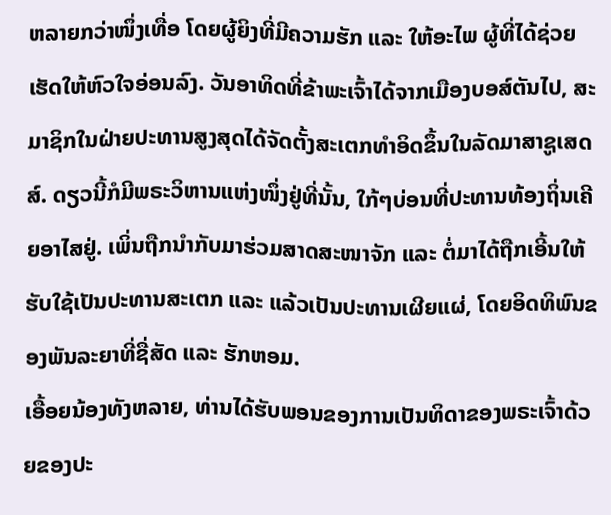ຫລາຍກວ່າໜຶ່ງເທື່ອ ໂດຍຜູ້ຍິງທີ່ມີຄວາມຮັກ ແລະ ໃຫ້ອະໄພ ຜູ້ທີ່ໄດ້ຊ່ວຍເຮັດໃຫ້ຫົວໃຈອ່ອນລົງ. ວັນອາທິດທີ່ຂ້າພະເຈົ້າໄດ້ຈາກເມືອງບອສ໌ຕັນໄປ, ສະມາຊິກໃນຝ່າຍປະທານສູງສຸດໄດ້ຈັດຕັ້ງສະເຕກທຳອິດຂຶ້ນໃນລັດມາສາຊູເສດສ໌. ດຽວນີ້ກໍມີພຣະວິຫານແຫ່ງໜຶ່ງຢູ່ທີ່ນັ້ນ, ໃກ້ໆບ່ອນທີ່ປະທານທ້ອງຖິ່ນເຄີຍອາໄສຢູ່. ເພິ່ນຖືກນຳກັບມາຮ່ວມສາດສະໜາຈັກ ແລະ ຕໍ່ມາໄດ້ຖືກເອີ້ນໃຫ້ຮັບໃຊ້ເປັນປະທານສະເຕກ ແລະ ແລ້ວເປັນປະທານເຜີຍແຜ່, ໂດຍອິດທິພົນຂອງພັນລະຍາທີ່ຊື່ສັດ ແລະ ຮັກຫອມ.
ເອື້ອຍນ້ອງທັງຫລາຍ, ທ່ານໄດ້ຮັບພອນຂອງການເປັນທິດາຂອງພຣະເຈົ້າດ້ວຍຂອງປະ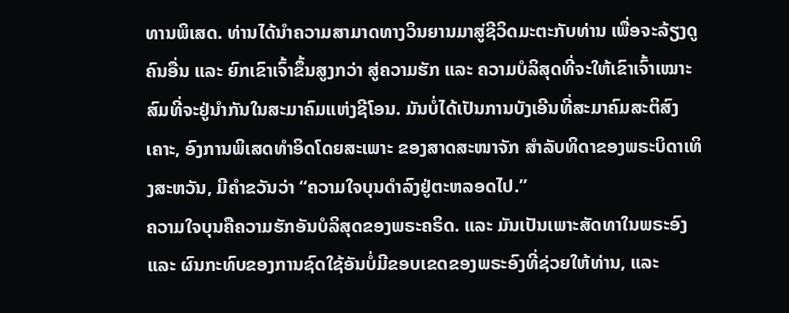ທານພິເສດ. ທ່ານໄດ້ນຳຄວາມສາມາດທາງວິນຍານມາສູ່ຊີວິດມະຕະກັບທ່ານ ເພື່ອຈະລ້ຽງດູຄົນອື່ນ ແລະ ຍົກເຂົາເຈົ້າຂຶ້ນສູງກວ່າ ສູ່ຄວາມຮັກ ແລະ ຄວາມບໍລິສຸດທີ່ຈະໃຫ້ເຂົາເຈົ້າເໝາະສົມທີ່ຈະຢູ່ນຳກັນໃນສະມາຄົມແຫ່ງຊີໂອນ. ມັນບໍ່ໄດ້ເປັນການບັງເອີນທີ່ສະມາຄົມສະຕິສົງເຄາະ, ອົງການພິເສດທຳອິດໂດຍສະເພາະ ຂອງສາດສະໜາຈັກ ສຳລັບທິດາຂອງພຣະບິດາເທິງສະຫວັນ, ມີຄຳຂວັນວ່າ “ຄວາມໃຈບຸນດຳລົງຢູ່ຕະຫລອດໄປ.”
ຄວາມໃຈບຸນຄືຄວາມຮັກອັນບໍລິສຸດຂອງພຣະຄຣິດ. ແລະ ມັນເປັນເພາະສັດທາໃນພຣະອົງ ແລະ ຜົນກະທົບຂອງການຊົດໃຊ້ອັນບໍ່ມີຂອບເຂດຂອງພຣະອົງທີ່ຊ່ວຍໃຫ້ທ່ານ, ແລະ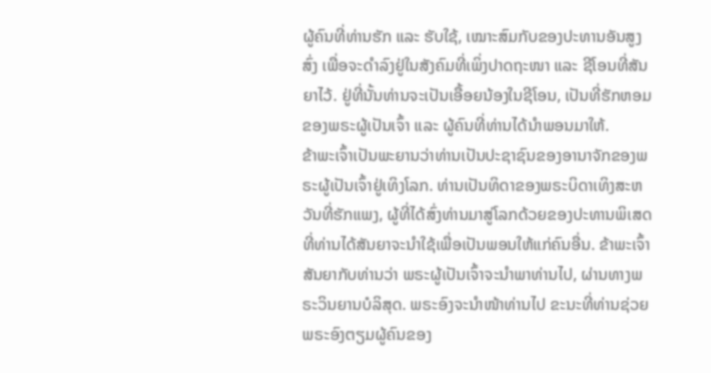ຜູ້ຄົນທີ່ທ່ານຮັກ ແລະ ຮັບໃຊ້, ເໝາະສົມກັບຂອງປະທານອັນສູງສົ່ງ ເພື່ອຈະດຳລົງຢູ່ໃນສັງຄົມທີ່ເພິ່ງປາດຖະໜາ ແລະ ຊີໂອນທີ່ສັນຍາໄວ້. ຢູ່ທີ່ນັ້ນທ່ານຈະເປັນເອື້ອຍນ້ອງໃນຊີໂອນ, ເປັນທີ່ຮັກຫອມຂອງພຣະຜູ້ເປັນເຈົ້າ ແລະ ຜູ້ຄົນທີ່ທ່ານໄດ້ນຳພອນມາໃຫ້.
ຂ້າພະເຈົ້າເປັນພະຍານວ່າທ່ານເປັນປະຊາຊົນຂອງອານາຈັກຂອງພຣະຜູ້ເປັນເຈົ້າຢູ່ເທິງໂລກ. ທ່ານເປັນທິດາຂອງພຣະບິດາເທິງສະຫວັນທີ່ຮັກແພງ, ຜູ້ທີ່ໄດ້ສົ່ງທ່ານມາສູ່ໂລກດ້ວຍຂອງປະທານພິເສດ ທີ່ທ່ານໄດ້ສັນຍາຈະນຳໃຊ້ເພື່ອເປັນພອນໃຫ້ແກ່ຄົນອື່ນ. ຂ້າພະເຈົ້າສັນຍາກັບທ່ານວ່າ ພຣະຜູ້ເປັນເຈົ້າຈະນຳພາທ່ານໄປ, ຜ່ານທາງພຣະວິນຍານບໍລິສຸດ. ພຣະອົງຈະນຳໜ້າທ່ານໄປ ຂະນະທີ່ທ່ານຊ່ວຍພຣະອົງຕຽມຜູ້ຄົນຂອງ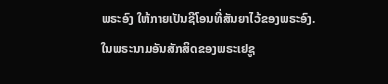ພຣະອົງ ໃຫ້ກາຍເປັນຊີໂອນທີ່ສັນຍາໄວ້ຂອງພຣະອົງ. ໃນພຣະນາມອັນສັກສິດຂອງພຣະເຢຊູ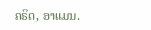ຄຣິດ, ອາແມນ.